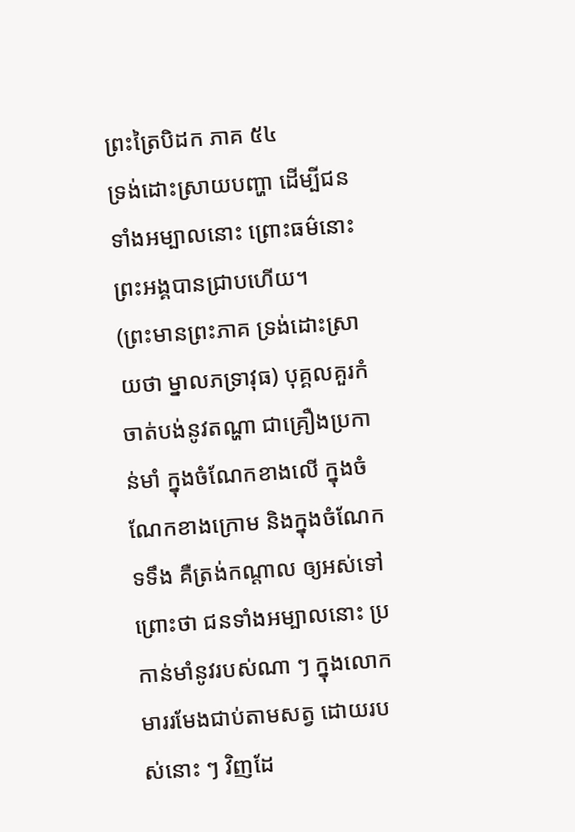ព្រះត្រៃបិដក ភាគ ៥៤
ទ្រង់ដោះស្រាយបញ្ហា ដើម្បីជនទាំងអម្បាលនោះ ព្រោះធម៌នោះ ព្រះអង្គបានជ្រាបហើយ។
(ព្រះមានព្រះភាគ ទ្រង់ដោះស្រាយថា ម្នាលភទ្រាវុធ) បុគ្គលគួរកំចាត់បង់នូវតណ្ហា ជាគ្រឿងប្រកាន់មាំ ក្នុងចំណែកខាងលើ ក្នុងចំណែកខាងក្រោម និងក្នុងចំណែកទទឹង គឺត្រង់កណ្តាល ឲ្យអស់ទៅ ព្រោះថា ជនទាំងអម្បាលនោះ ប្រកាន់មាំនូវរបស់ណា ៗ ក្នុងលោក មាររមែងជាប់តាមសត្វ ដោយរបស់នោះ ៗ វិញដែ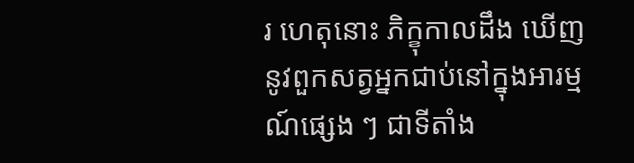រ ហេតុនោះ ភិក្ខុកាលដឹង ឃើញនូវពួកសត្វអ្នកជាប់នៅក្នុងអារម្មណ៍ផ្សេង ៗ ជាទីតាំង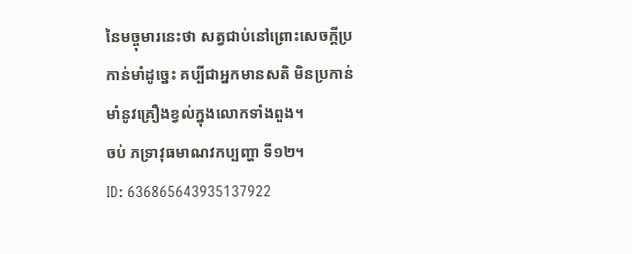នៃមច្ចុមារនេះថា សត្វជាប់នៅព្រោះសេចក្តីប្រកាន់មាំដូច្នេះ គប្បីជាអ្នកមានសតិ មិនប្រកាន់មាំនូវគ្រឿងខ្វល់ក្នុងលោកទាំងពួង។
ចប់ ភទ្រាវុធមាណវកប្បញ្ហា ទី១២។
ID: 636865643935137922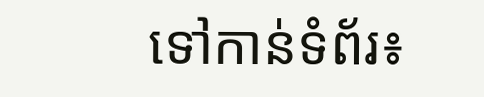ទៅកាន់ទំព័រ៖